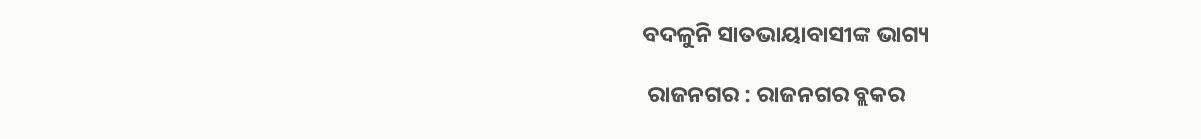ବଦଳୁନି ସାତଭାୟାବାସୀଙ୍କ ଭାଗ୍ୟ

 ରାଜନଗର : ରାଜନଗର ବ୍ଲକର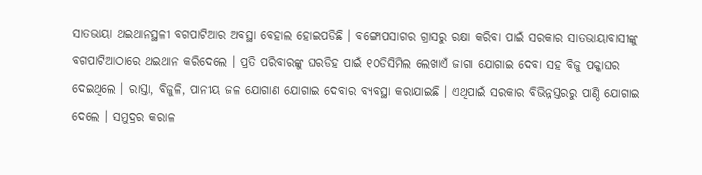ସାତଭାୟା ଥଇଥାନସ୍ଥଳୀ ବଗପାଟିଆର ଅବସ୍ଥା ବେହାଲ ହୋଇପଡିଛି । ବଙ୍ଗୋପସାଗର ଗ୍ରାସରୁ ରକ୍ଷା କରିବା ପାଇଁ ସରକାର ସାତଭାୟାବାସୀଙ୍କୁ ବଗପାଟିଆଠାରେ ଥଇଥାନ କରିଦେଲେ । ପ୍ରତି ପରିବାରଙ୍କୁ ଘରଡିହ ପାଇଁ ୧୦ଡିସିମିଲ ଲେଖାଏଁ ଜାଗା ଯୋଗାଇ ଦେବା ସହ ବିଜୁ ପକ୍କାଘର ଦେଇଥିଲେ । ରାସ୍ତା, ବିଜୁଳି, ପାନୀୟ ଜଳ ଯୋଗାଣ ଯୋଗାଇ ଦେବାର ବ୍ୟବସ୍ଥା କରାଯାଇଛି । ଏଥିପାଇଁ ସରକାର ବିଭିନ୍ନସ୍ତରରୁ ପାଣ୍ଠି ଯୋଗାଇ ଦେଲେ । ସମୁଦ୍ରର କରାଳ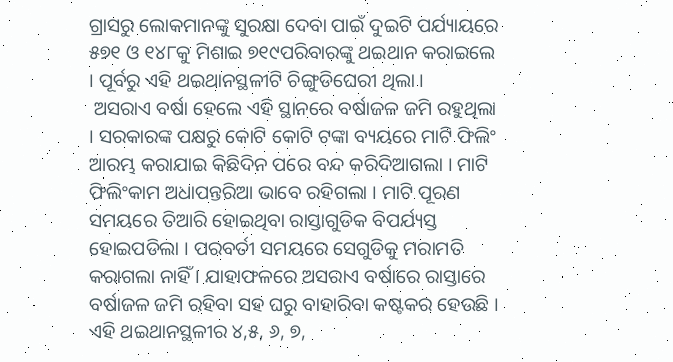ଗ୍ରାସରୁ ଲୋକମାନଙ୍କୁ ସୁରକ୍ଷା ଦେବା ପାଇଁ ଦୁଇଟି ପର୍ଯ୍ୟାୟରେ ୫୭୧ ଓ ୧୪୮କୁ ମିଶାଇ ୭୧୯ପରିବାରଙ୍କୁ ଥଇଥାନ କରାଇଲେ । ପୂର୍ବରୁ ଏହି ଥଇଥାନସ୍ଥଳୀଟି ଚିଙ୍ଗୁଡିଘେରୀ ଥିଲା ।
 ଅସରାଏ ବର୍ଷା ହେଲେ ଏହି ସ୍ଥାନରେ ବର୍ଷାଜଳ ଜମି ରହୁଥିଲା । ସରକାରଙ୍କ ପକ୍ଷରୁ କୋଟି କୋଟି ଟଙ୍କା ବ୍ୟୟରେ ମାଟି ଫିଲିଂ ଆରମ୍ଭ କରାଯାଇ କିଛିଦିନ ପରେ ବନ୍ଦ କରିଦିଆଗଲା । ମାଟି ଫିଲିଂକାମ ଅଧାପନ୍ତରିଆ ଭାବେ ରହିଗଲା । ମାଟି ପୂରଣ ସମୟରେ ତିଆରି ହୋଇଥିବା ରାସ୍ତାଗୁଡିକ ବିପର୍ଯ୍ୟସ୍ତ ହୋଇପଡିଲା । ପରବର୍ତୀ ସମୟରେ ସେଗୁଡିକୁ ମରାମତି କରାଗଲା ନାହିଁ । ଯାହାଫଳରେ ଅସରାଏ ବର୍ଷାରେ ରାସ୍ତାରେ ବର୍ଷାଜଳ ଜମି ରହିବା ସହ ଘରୁ ବାହାରିବା କଷ୍ଟକର ହେଉଛି । ଏହି ଥଇଥାନସ୍ଥଳୀର ୪,୫, ୬, ୭,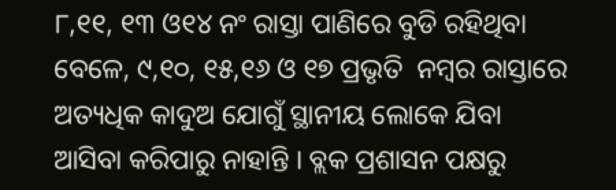୮,୧୧, ୧୩ ଓ୧୪ ନଂ ରାସ୍ତା ପାଣିରେ ବୁଡି ରହିଥିବା ବେଳେ, ୯,୧୦, ୧୫,୧୬ ଓ ୧୭ ପ୍ରଭୃତି  ନମ୍ବର ରାସ୍ତାରେ ଅତ୍ୟଧିକ କାଦୁଅ ଯୋଗୁଁ ସ୍ଥାନୀୟ ଲୋକେ ଯିବା ଆସିବା କରିପାରୁ ନାହାନ୍ତି । ବ୍ଲକ ପ୍ରଶାସନ ପକ୍ଷରୁ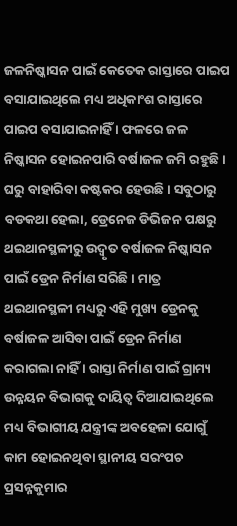ଜଳନିଷ୍କାସନ ପାଇଁ କେତେକ ରାସ୍ତାରେ ପାଇପ ବସାଯାଇଥିଲେ ମଧ୍ୟ ଅଧିକାଂଶ ରାସ୍ତାରେ ପାଇପ ବସାଯାଇନାହିଁ । ଫଳରେ ଜଳ ନିଷ୍କାସନ ହୋଇନପାରି ବର୍ଷାଜଳ ଜମି ରହୁଛି । ଘରୁ ବାହାରିବା କଷ୍ଟକର ହେଉଛି । ସବୁଠାରୁ ବଡକଥା ହେଲା, ଡ୍ରେନେଜ ଡିଭିଜନ ପକ୍ଷରୁ ଥଇଥାନସ୍ଥଳୀରୁ ଉଦ୍ବୃତ ବର୍ଷାଜଳ ନିଷ୍କାସନ ପାଇଁ ଡ୍ରେନ ନିର୍ମାଣ ସରିଛି । ମାତ୍ର ଥଇଥାନସ୍ଥଳୀ ମଧ୍ୟରୁ ଏହି ମୁଖ୍ୟ ଡ୍ରେନକୁ ବର୍ଷାଜଳ ଆସିବା ପାଇଁ ଡ୍ରେନ ନିର୍ମାଣ କରାଗଲା ନାହିଁ । ରାସ୍ତା ନିର୍ମାଣ ପାଇଁ ଗ୍ରାମ୍ୟ ଉନ୍ନୟନ ବିଭାଗକୁ ଦାୟିତ୍ୱ ଦିଆଯାଇଥିଲେ ମଧ୍ୟ ବିଭାଗୀୟ ଯନ୍ତ୍ରୀଙ୍କ ଅବହେଳା ଯୋଗୁଁ କାମ ହୋଇନଥିବା ସ୍ଥାନୀୟ ସରଂପଚ ପ୍ରସନ୍ନକୁମାର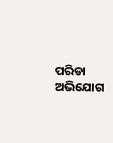ପରିଡା ଅଭିଯୋଗ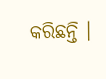କରିଛନ୍ତି ।